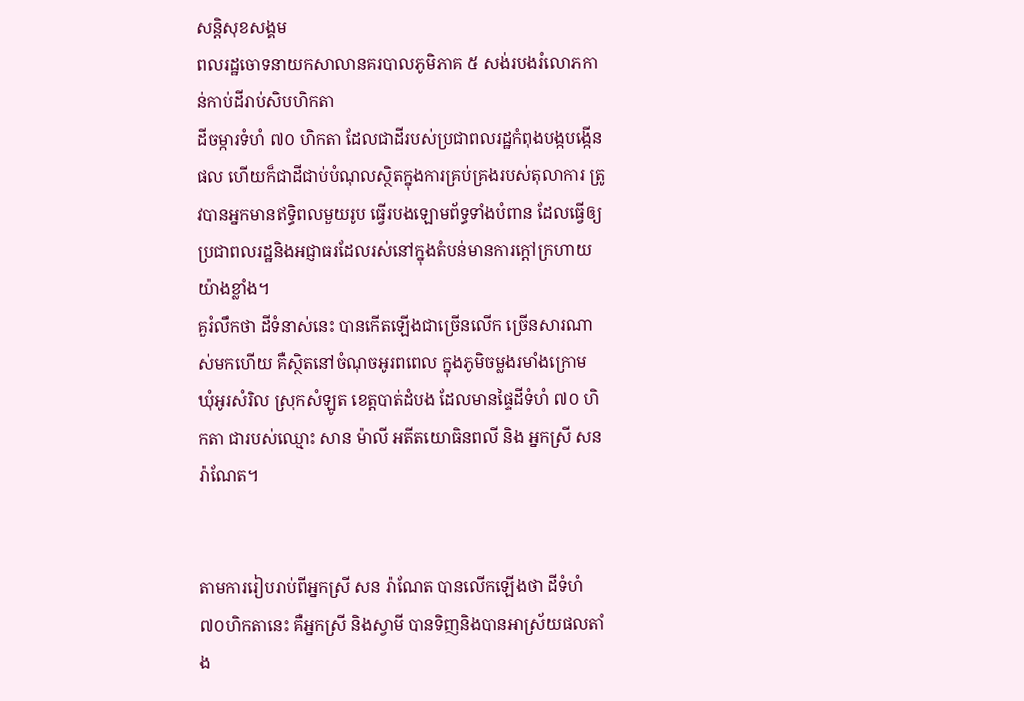សន្តិសុខសង្គម
ពលរដ្ឋចោទនាយកសាលានគរបាលភូមិភាគ ៥ សង់របងរំលោភកាន់កាប់ដីរាប់សិបហិកតា
ដីចម្ការទំហំ ៧០ ហិកតា ដែលជាដីរបស់ប្រជាពលរដ្ឋកំពុងបង្កបង្កើនផល ហើយក៏ជាដីជាប់បំណុលស្ថិតក្នុងការគ្រប់គ្រងរបស់តុលាការ ត្រូវបានអ្នកមានឥទ្ធិពលមួយរូប ធ្វើរបងឡោមព័ទ្ធទាំងបំពាន ដែលធ្វើឲ្យប្រជាពលរដ្ឋនិងអជ្ញាធរដែលរស់នៅក្នុងតំបន់មានការក្តៅក្រហាយយ៉ាងខ្លាំង។
គួរំលឹកថា ដីទំនាស់នេះ បានកើតឡើងជាច្រើនលើក ច្រើនសារណាស់មកហើយ គឺស្ថិតនៅចំណុចអូរពពេល ក្នុងភូមិចម្លងរមាំងក្រោម ឃុំអូរសំរិល ស្រុកសំឡូត ខេត្តបាត់ដំបង ដែលមានផ្ទៃដីទំហំ ៧០ ហិកតា ជារបស់ឈ្មោះ សាន ម៉ាលី អតីតយោធិនពលី និង អ្នកស្រី សន រ៉ាណែត។


តាមការរៀបរាប់ពីអ្នកស្រី សន រ៉ាណែត បានលើកឡើងថា ដីទំហំ៧០ហិកតានេះ គឺអ្នកស្រី និងស្វាមី បានទិញនិងបានអាស្រ័យផលតាំង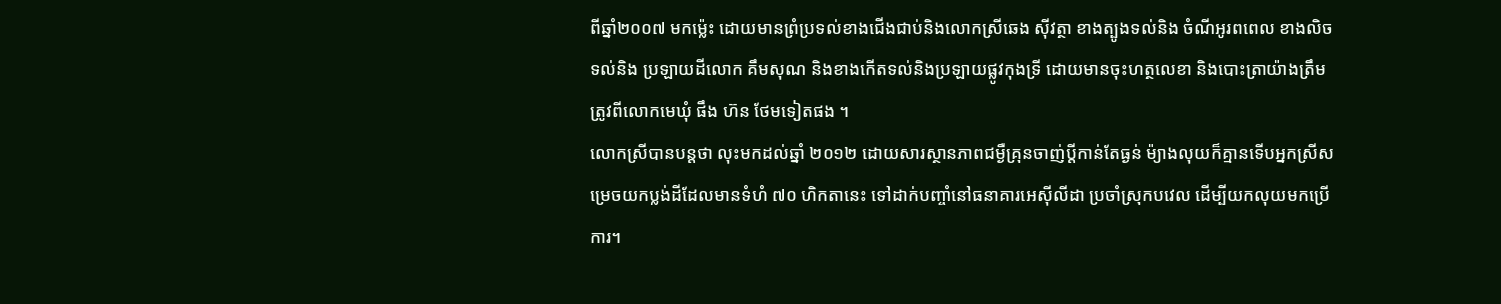ពីឆ្នាំ២០០៧ មកម្ល៉េះ ដោយមានព្រំប្រទល់ខាងជើងជាប់និងលោកស្រីឆេង សុីវត្ថា ខាងត្បូងទល់និង ចំណីអូរពពេល ខាងលិចទល់និង ប្រឡាយដីលោក គឹមសុណ និងខាងកើតទល់និងប្រឡាយផ្លូវកុងទ្រី ដោយមានចុះហត្ថលេខា និងបោះត្រាយ៉ាងត្រឹមត្រូវពីលោកមេឃុំ ផឹង ហ៊ន ថែមទៀតផង ។
លោកស្រីបានបន្តថា លុះមកដល់ឆ្នាំ ២០១២ ដោយសារស្ថានភាពជម្ងឺគ្រុនចាញ់ប្តីកាន់តែធ្ងន់ ម៉្យាងលុយក៏គ្មានទើបអ្នកស្រីសម្រេចយកប្លង់ដីដែលមានទំហំ ៧០ ហិកតានេះ ទៅដាក់បញ្ចាំនៅធនាគារអេសុីលីដា ប្រចាំស្រុកបវេល ដើម្បីយកលុយមកប្រើការ។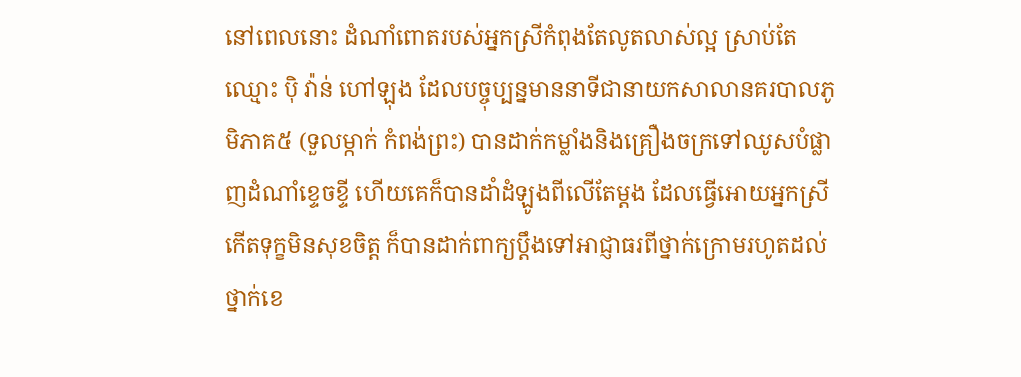នៅពេលនោះ ដំណាំពោតរបស់អ្នកស្រីកំពុងតែលូតលាស់ល្អ ស្រាប់តែឈ្មោះ បុិ វ៉ាន់ ហៅឡុង ដែលបច្ចុប្បន្នមាននាទីជានាយកសាលានគរបាលភូមិភាគ៥ (ទួលម្កាក់ កំពង់ព្រះ) បានដាក់កម្លាំងនិងគ្រឿងចក្រទៅឈូសបំផ្លាញដំណាំខ្ទេចខ្ទី ហើយគេក៏បានដាំដំឡូងពីលើតែម្តង ដែលធ្វើអោយអ្នកស្រីកើតទុក្ខមិនសុខចិត្ត ក៏បានដាក់ពាក្យប្តឹងទៅអាជ្ញាធរពីថ្នាក់ក្រោមរហូតដល់ថ្នាក់ខេ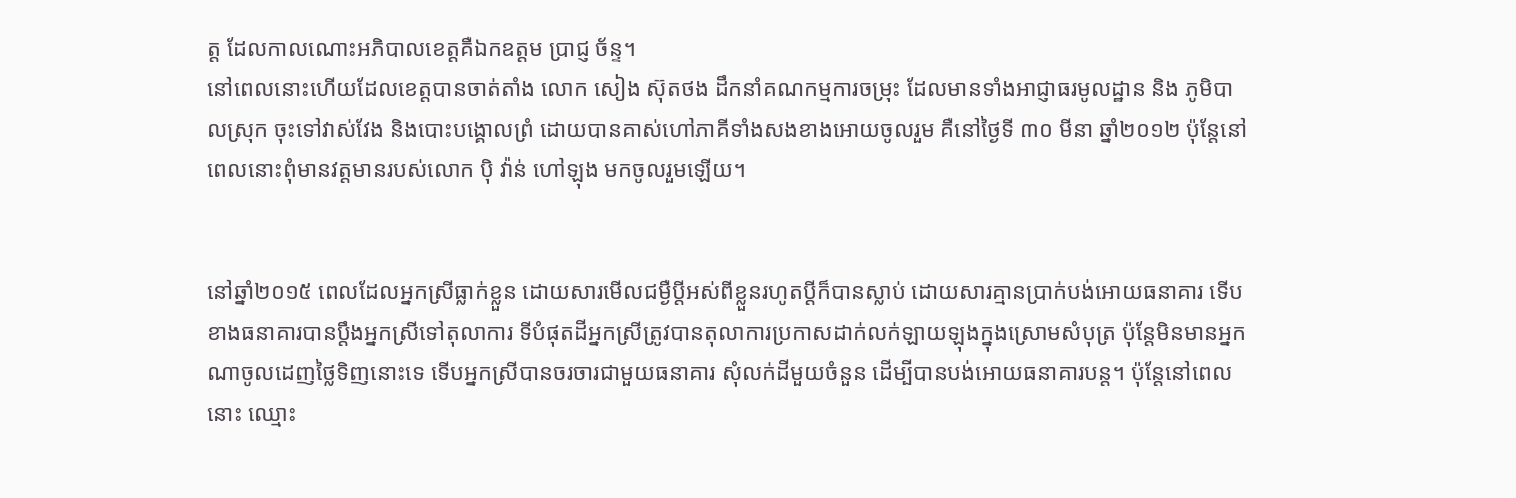ត្ត ដែលកាលណោះអភិបាលខេត្តគឺឯកឧត្តម ប្រាជ្ញ ច័ន្ទ។
នៅពេលនោះហើយដែលខេត្តបានចាត់តាំង លោក សៀង ស៊ុតថង ដឹកនាំគណកម្មការចម្រុះ ដែលមានទាំងអាជ្ញាធរមូលដ្ឋាន និង ភូមិបាលស្រុក ចុះទៅវាស់វែង និងបោះបង្គោលព្រំ ដោយបានគាស់ហៅភាគីទាំងសងខាងអោយចូលរួម គឺនៅថ្ងៃទី ៣០ មីនា ឆ្នាំ២០១២ ប៉ុន្តែនៅពេលនោះពុំមានវត្តមានរបស់លោក បុិ វ៉ាន់ ហៅឡុង មកចូលរួមឡើយ។


នៅឆ្នាំ២០១៥ ពេលដែលអ្នកស្រីធ្លាក់ខ្លួន ដោយសារមើលជម្ងឺប្តីអស់ពីខ្លួនរហូតប្តីក៏បានស្លាប់ ដោយសារគ្មានប្រាក់បង់អោយធនាគារ ទើបខាងធនាគារបានប្តឹងអ្នកស្រីទៅតុលាការ ទីបំផុតដីអ្នកស្រីត្រូវបានតុលាការប្រកាសដាក់លក់ឡាយឡុងក្នុងស្រោមសំបុត្រ ប៉ុន្តែមិនមានអ្នកណាចូលដេញថ្លៃទិញនោះទេ ទើបអ្នកស្រីបានចរចារជាមួយធនាគារ សុំលក់ដីមួយចំនួន ដើម្បីបានបង់អោយធនាគារបន្ត។ ប៉ុន្តែនៅពេលនោះ ឈ្មោះ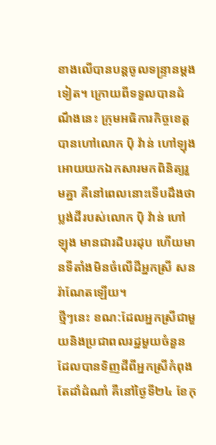ខាងលើបានបន្តចូលទន្ទ្រានម្តងទៀត។ ក្រោយពីទទួលបានដំណឹងនេះ ក្រុមអធិការកិច្ចខេត្តបានហៅលោក បុិ វ៉ាន់ ហៅឡុង អោយយកឯកសារមកពិនិត្យរួមគ្នា គឺនៅពេលនោះទើបដឹងថា ប្លង់ដីរបស់លោក បុិ វ៉ាន់ ហៅឡុង មានជារដិបរដុប ហើយមានទីតាំងមិនចំលើដីអ្នកស្រី សន រ៉ាណែតឡើយ។
ថ្មីៗនេះ ខណ:ដែលអ្នកស្រីជាមួយនិងប្រជាពលរដ្ឋមួយចំនួន ដែលបានទិញដីពីអ្នកស្រីកំពុងតែដាំដំណាំ គឺនៅថ្ងៃទី២៤ ខែកុ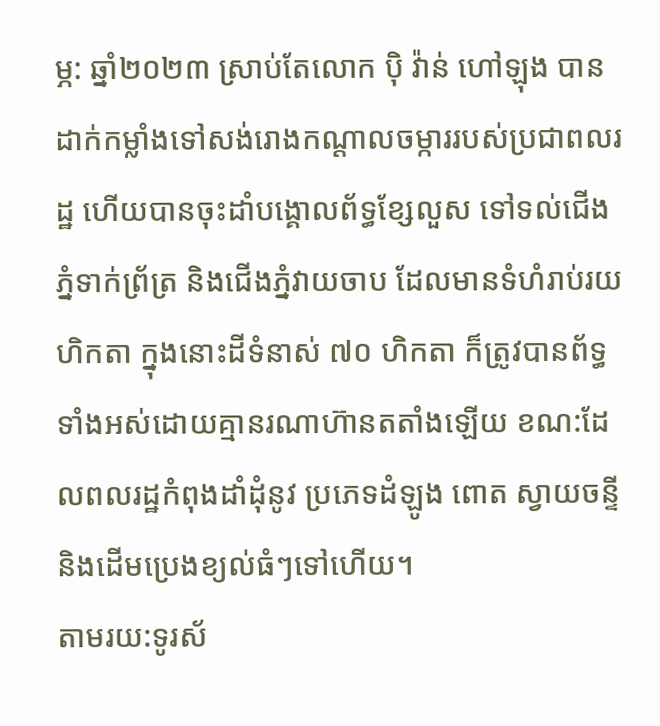ម្ភ: ឆ្នាំ២០២៣ ស្រាប់តែលោក បុិ វ៉ាន់ ហៅឡុង បានដាក់កម្លាំងទៅសង់រោងកណ្តាលចម្ការរបស់ប្រជាពលរដ្ឋ ហើយបានចុះដាំបង្គោលព័ទ្ធខ្សែលួស ទៅទល់ជើងភ្នំទាក់ព្រ័ត្រ និងជើងភ្នំវាយចាប ដែលមានទំហំរាប់រយហិកតា ក្នុងនោះដីទំនាស់ ៧០ ហិកតា ក៏ត្រូវបានព័ទ្ធទាំងអស់ដោយគ្មានរណាហ៊ានតតាំងឡើយ ខណ:ដែលពលរដ្ឋកំពុងដាំដុំនូវ ប្រភេទដំឡូង ពោត ស្វាយចន្ទី និងដើមប្រេងខ្យល់ធំៗទៅហើយ។
តាមរយ:ទូរស័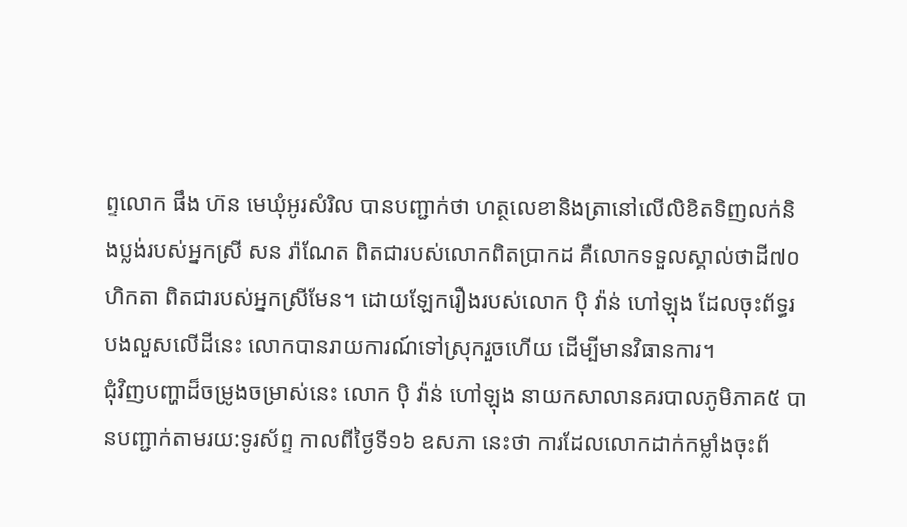ព្ទលោក ផឹង ហ៊ន មេឃុំអូរសំរិល បានបញ្ជាក់ថា ហត្ថលេខានិងត្រានៅលើលិខិតទិញលក់និងប្លង់របស់អ្នកស្រី សន រ៉ាណែត ពិតជារបស់លោកពិតប្រាកដ គឺលោកទទួលស្គាល់ថាដី៧០ហិកតា ពិតជារបស់អ្នកស្រីមែន។ ដោយឡែករឿងរបស់លោក បុិ វ៉ាន់ ហៅឡុង ដែលចុះព័ទ្ធរបងលួសលើដីនេះ លោកបានរាយការណ៍ទៅស្រុករួចហើយ ដើម្បីមានវិធានការ។
ជុំវិញបញ្ហាដ៏ចម្រូងចម្រាស់នេះ លោក បុិ វ៉ាន់ ហៅឡុង នាយកសាលានគរបាលភូមិភាគ៥ បានបញ្ជាក់តាមរយ:ទូរស័ព្ទ កាលពីថ្ងៃទី១៦ ឧសភា នេះថា ការដែលលោកដាក់កម្លាំងចុះព័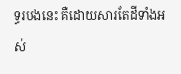ទ្ធរបងនេះ គឺដោយសារតែដីទាំងអស់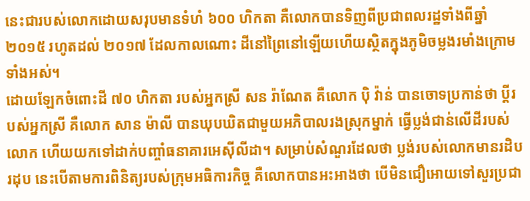នេះជារបស់លោកដោយសរុបមានទំហំ ៦០០ ហិកតា គឺលោកបានទិញពីប្រជាពលរដ្ឋទាំងពីឆ្នាំ២០១៥ រហូតដល់ ២០១៧ ដែលកាលណោះ ដីនៅព្រៃនៅឡើយហើយស្ថិតក្នុងភូមិចម្លងរមាំងក្រោមទាំងអស់។
ដោយឡែកចំពោះដី ៧០ ហិកតា របស់អ្នកស្រី សន រ៉ាណែត គឺលោក បុិ វ៉ាន់ បានចោទប្រកាន់ថា ប្តីរបស់អ្នកស្រី គឺលោក សាន ម៉ាលី បានឃុបឃិតជាមួយអភិបាលរងស្រុកម្នាក់ ធ្វើប្លង់ជាន់លើដីរបស់លោក ហើយយកទៅដាក់បញ្ចាំធនាគារអេសុីលីដា។ សម្រាប់សំណួរដែលថា ប្លង់របស់លោកមានរដិបរដុប នេះបើតាមការពិនិត្យរបស់ក្រុមអធិការកិច្ច គឺលោកបានអះអាងថា បើមិនជឿអោយទៅសួរប្រជា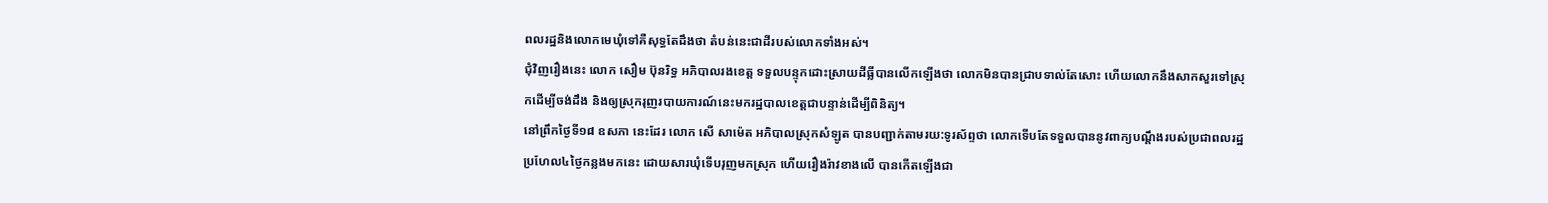ពលរដ្ឋនិងលោកមេឃុំទៅគឺសុទ្ធតែដឹងថា តំបន់នេះជាដីរបស់លោកទាំងអស់។
ជុំវិញរឿងនេះ លោក សឿម ប៊ុនរិទ្ធ អភិបាលរងខេត្ត ទទួលបន្ទុកដោះស្រាយដីធ្លីបានលើកឡើងថា លោកមិនបានជ្រាបទាល់តែសោះ ហើយលោកនឹងសាកសួរទៅស្រុកដើម្បីចង់ដឹង និងឲ្យស្រុករុញរបាយការណ៍នេះមករដ្ឋបាលខេត្តជាបន្ទាន់ដើម្បីពិនិត្យ។
នៅព្រឹកថ្ងៃទី១៨ ឧសភា នេះដែរ លោក សើ សាម៉េត អភិបាលស្រុកសំឡូត បានបញ្ជាក់តាមរយ:ទូរស័ព្ទថា លោកទើបតែទទួលបាននូវពាក្យបណ្តឹងរបស់ប្រជាពលរដ្ឋ ប្រហែល៤ថ្ងៃកន្លងមកនេះ ដោយសារឃុំទើបរុញមកស្រុក ហើយរឿងរ៉ាវខាងលើ បានកើតឡើងជា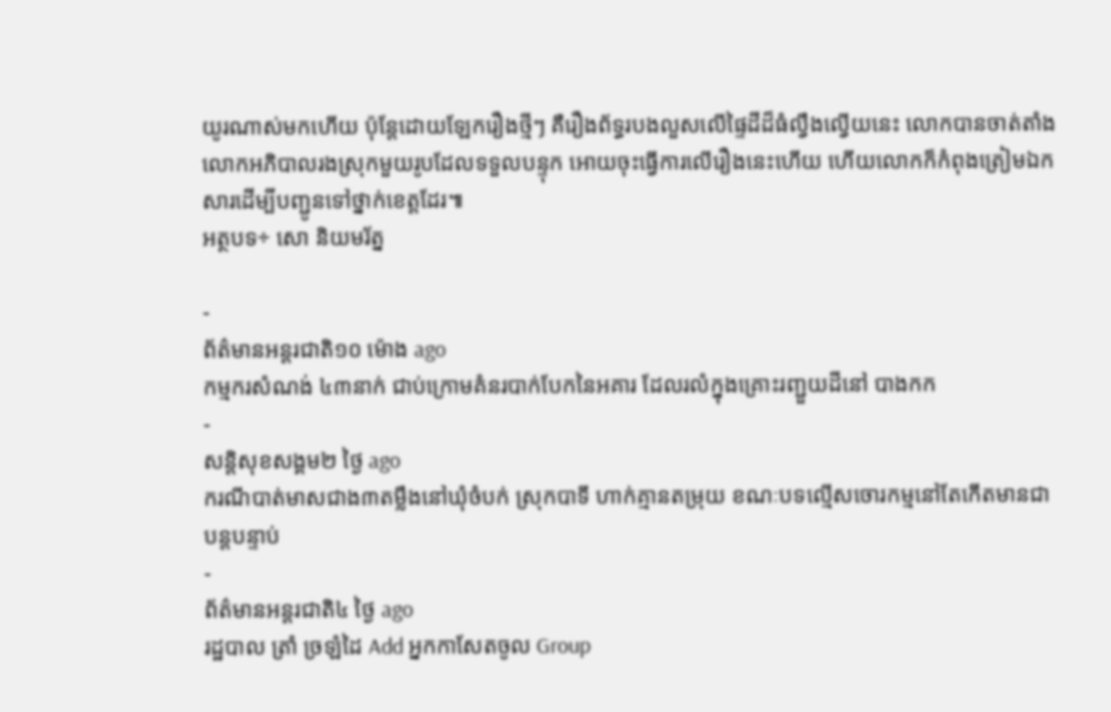យូរណាស់មកហើយ ប៉ុន្តែដោយឡែករឿងថ្មីៗ គឺរឿងព័ទ្ធរបងលួសលើផ្ទៃដីដ៏ធំល្វឹងល្វើយនេះ លោកបានចាត់តាំងលោកអភិបាលរងស្រុកមួយរូបដែលទទួលបន្ទុក អោយចុះធ្វើការលើរឿងនេះហើយ ហើយលោកក៏កំពុងត្រៀមឯកសារដើម្បីបញ្ជូនទៅថ្នាក់ខេត្តដែរ៕
អត្ថបទ÷ សោ និយមរ័ត្ន

-
ព័ត៌មានអន្ដរជាតិ១០ ម៉ោង ago
កម្មករសំណង់ ៤៣នាក់ ជាប់ក្រោមគំនរបាក់បែកនៃអគារ ដែលរលំក្នុងគ្រោះរញ្ជួយដីនៅ បាងកក
-
សន្តិសុខសង្គម២ ថ្ងៃ ago
ករណីបាត់មាសជាង៣តម្លឹងនៅឃុំចំបក់ ស្រុកបាទី ហាក់គ្មានតម្រុយ ខណៈបទល្មើសចោរកម្មនៅតែកើតមានជាបន្តបន្ទាប់
-
ព័ត៌មានអន្ដរជាតិ៤ ថ្ងៃ ago
រដ្ឋបាល ត្រាំ ច្រឡំដៃ Add អ្នកកាសែតចូល Group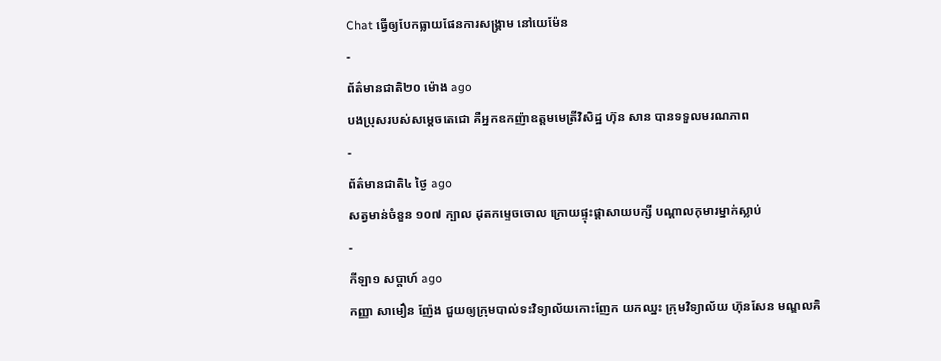Chat ធ្វើឲ្យបែកធ្លាយផែនការសង្គ្រាម នៅយេម៉ែន
-
ព័ត៌មានជាតិ២០ ម៉ោង ago
បងប្រុសរបស់សម្ដេចតេជោ គឺអ្នកឧកញ៉ាឧត្តមមេត្រីវិសិដ្ឋ ហ៊ុន សាន បានទទួលមរណភាព
-
ព័ត៌មានជាតិ៤ ថ្ងៃ ago
សត្វមាន់ចំនួន ១០៧ ក្បាល ដុតកម្ទេចចោល ក្រោយផ្ទុះផ្ដាសាយបក្សី បណ្តាលកុមារម្នាក់ស្លាប់
-
កីឡា១ សប្តាហ៍ ago
កញ្ញា សាមឿន ញ៉ែង ជួយឲ្យក្រុមបាល់ទះវិទ្យាល័យកោះញែក យកឈ្នះ ក្រុមវិទ្យាល័យ ហ៊ុនសែន មណ្ឌលគិ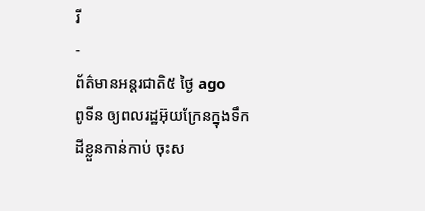រី
-
ព័ត៌មានអន្ដរជាតិ៥ ថ្ងៃ ago
ពូទីន ឲ្យពលរដ្ឋអ៊ុយក្រែនក្នុងទឹកដីខ្លួនកាន់កាប់ ចុះស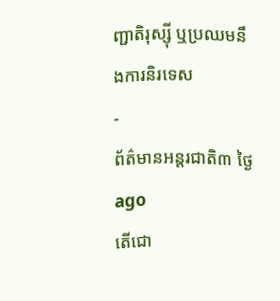ញ្ជាតិរុស្ស៊ី ឬប្រឈមនឹងការនិរទេស
-
ព័ត៌មានអន្ដរជាតិ៣ ថ្ងៃ ago
តើជោ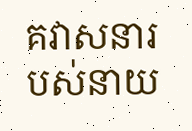គវាសនារបស់នាយ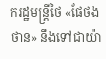ករដ្ឋមន្ត្រីថៃ «ផែថងថាន» នឹងទៅជាយ៉ា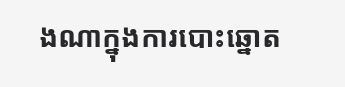ងណាក្នុងការបោះឆ្នោត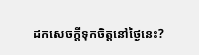ដកសេចក្តីទុកចិត្តនៅថ្ងៃនេះ?